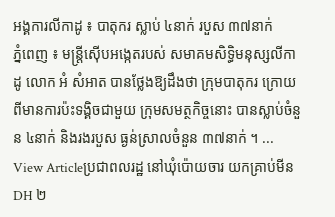អង្គការលីកាដូ ៖ បាតុករ ស្លាប់ ៤នាក់ របួស ៣៧នាក់
ភ្នំពេញ ៖ មន្ដ្រីស៊ើបអង្កេតរបស់ សមាគមសិទ្ធិមនុស្សលីកាដូ លោក អំ សំអាត បានថ្លែងឱ្យដឹងថា ក្រុមបាតុករ ក្រោយពីមានការប៉ះទង្គិចជាមួយ ក្រុមសមត្ថកិច្ចនោះ បានស្លាប់ចំនួន ៤នាក់ និងរងរបួស ធ្ងន់ស្រាលចំនួន ៣៧នាក់ ។ ...
View Articleប្រជាពលរដ្ឋ នៅឃុំប៉ោយចារ យកគ្រាប់មីន DH ២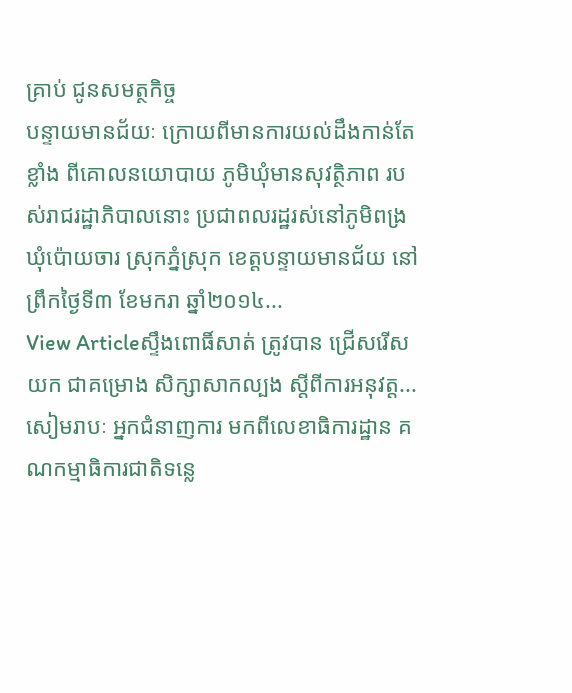គ្រាប់ ជូនសមត្ថកិច្ច
បន្ទាយមានជ័យៈ ក្រោយពីមានការយល់ដឹងកាន់តែខ្លាំង ពីគោលនយោបាយ ភូមិឃុំមានសុវត្ថិភាព របស់រាជរដ្ឋាភិបាលនោះ ប្រជាពលរដ្ឋរស់នៅភូមិពង្រ ឃុំប៉ោយចារ ស្រុកភ្នំស្រុក ខេត្ដបន្ទាយមានជ័យ នៅព្រឹកថ្ងៃទី៣ ខែមករា ឆ្នាំ២០១៤...
View Articleស្ទឹងពោធិ៍សាត់ ត្រូវបាន ជ្រើសរើសយក ជាគម្រោង សិក្សាសាកល្បង ស្តីពីការអនុវត្ត...
សៀមរាបៈ អ្នកជំនាញការ មកពីលេខាធិការដ្ឋាន គណកម្មាធិការជាតិទន្លេ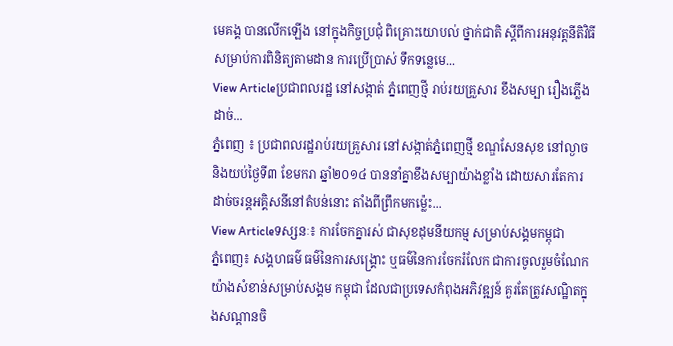មេគង្គ បានលើកឡើង នៅក្នុងកិច្ចប្រជុំ ពិគ្រោះយោបល់ ថ្នាក់ជាតិ ស្តីពីការអនុវត្តនីតិវិធី សម្រាប់ការពិនិត្យតាមដាន ការប្រើប្រាស់ ទឹកទន្លេមេ...
View Articleប្រជាពលរដ្ឋ នៅសង្កាត់ ភ្នំពេញថ្មី រាប់រយគ្រួសារ ខឹងសម្បា រឿងភ្លើងដាច់...
ភ្នំពេញ ៖ ប្រជាពលរដ្ឋរាប់រយគ្រួសារ នៅសង្កាត់ភ្នំពេញថ្មី ខណ្ឌសែនសុខ នៅល្ងាច និងយប់ថ្ងៃទី៣ ខែមករា ឆ្នាំ២០១៤ បាននាំគ្នាខឹងសម្បាយ៉ាងខ្លាំង ដោយសារតែការដាច់ចរន្ដអគ្គិសនីនៅតំបន់នោះ តាំងពីព្រឹកមកម្ល៉េះ...
View Articleទស្សនៈ៖ ការចែកគ្នារស់ ជាសុខដុមនីយកម្ម សម្រាប់សង្គមកម្ពុជា
ភ្នំពេញ៖ សង្គហធម៌ ធម៌នៃការសង្គ្រោះ ឬធម៌នៃការចែករំលែក ជាការចូលរួមចំណែកយ៉ាងសំខាន់សម្រាប់សង្គម កម្ពុជា ដែលជាប្រទេសកំពុងអភិវឌ្ឍន៍ គួរតែត្រូវសណ្ឋិតក្នុងសណ្តានចិ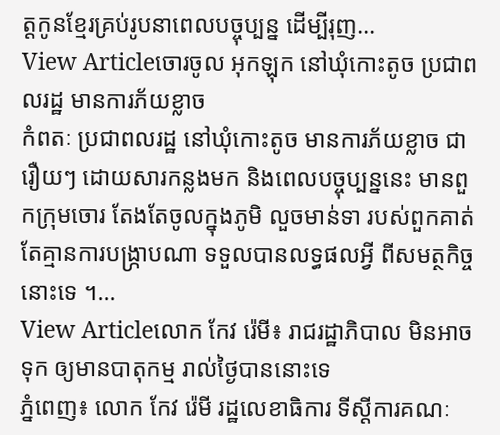ត្តកូនខ្មែរគ្រប់រូបនាពេលបច្ចុប្បន្ន ដើម្បីរុញ...
View Articleចោរចូល ឣុកឡុក នៅឃុំកោះតូច ប្រជាពលរដ្ឋ មានការភ័យខ្លាច
កំពតៈ ប្រជាពលរដ្ឋ នៅឃុំកោះតូច មានការភ័យខ្លាច ជារឿយៗ ដោយសារកន្លងមក និងពេលបច្ចុប្បន្ននេះ មានពួកក្រុមចោរ តែងតែចូលក្នុងភូមិ លួចមាន់ទា របស់ពួកគាត់ តែគ្មានការបង្ក្រាបណា ទទួលបានលទ្ធផលឣ្វី ពីសមត្ថកិច្ចនោះទេ ។...
View Articleលោក កែវ រ៉េមី៖ រាជរដ្ឋាភិបាល មិនអាចទុក ឲ្យមានបាតុកម្ម រាល់ថ្ងៃបាននោះទេ
ភ្នំពេញ៖ លោក កែវ រ៉េមី រដ្ឋលេខាធិការ ទីស្តីការគណៈ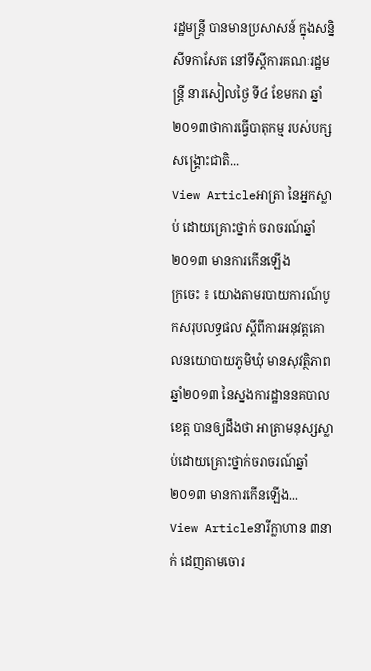រដ្ឋមន្រ្តី បានមានប្រសាសន៍ ក្នុងសន្និសីទកាសែត នៅទីស្តីការគណៈរដ្ឋមន្រ្តី នារសៀលថ្ងៃ ទី៤ ខែមករា ឆ្នាំ២០១៣ថាការធ្វើបាតុកម្ម របស់បក្សសង្រ្គោះជាតិ...
View Articleអាត្រា នៃអ្នកស្លាប់ ដោយគ្រោះថ្នាក់ ចរាចរណ៍ឆ្នាំ២០១៣ មានការកើនឡើង
ក្រចេះ ៖ យោងតាមរបាយការណ៍បូកសរុបលទ្ធផល ស្ដីពីការអនុវត្ដគោលនយោបាយភូមិឃុំ មានសុវត្ថិភាពឆ្នាំ២០១៣ នៃស្នងការដ្ឋាននគបាលខេត្ត បានឲ្យដឹងថា អាត្រាមនុស្សស្លាប់ដោយគ្រោះថ្នាក់ចរាចរណ៍ឆ្នាំ២០១៣ មានការកើនឡើង...
View Articleនារីក្លាហាន ៣នាក់ ដេញតាមចោរ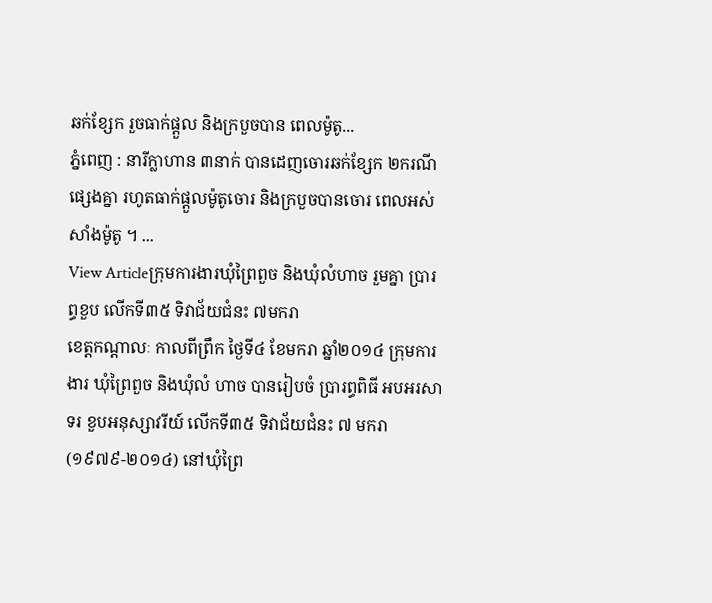ឆក់ខ្សែក រួចធាក់ផ្តួល និងក្របួចបាន ពេលម៉ូតូ...
ភ្នំពេញ : នារីក្លាហាន ៣នាក់ បានដេញចោរឆក់ខ្សែក ២ករណីផ្សេងគ្នា រហូតធាក់ផ្តួលម៉ូតូចោរ និងក្របួចបានចោរ ពេលអស់សាំងម៉ូតូ ។ ...
View Articleក្រុមការងារឃុំព្រៃពួច និងឃុំលំហាច រួមគ្នា ប្រារព្ធខួប លើកទី៣៥ ទិវាជ័យជំនះ ៧មករា
ខេត្តកណ្តាលៈ កាលពីព្រឹក ថ្ងៃទី៤ ខែមករា ឆ្នាំ២០១៤ ក្រុមការងារ ឃុំព្រៃពួច និងឃុំលំ ហាច បានរៀបចំ ប្រារព្ធពិធី អបអរសាទរ ខួបអនុស្សាវរីយ៍ លើកទី៣៥ ទិវាជ័យជំនះ ៧ មករា (១៩៧៩-២០១៤) នៅឃុំព្រៃ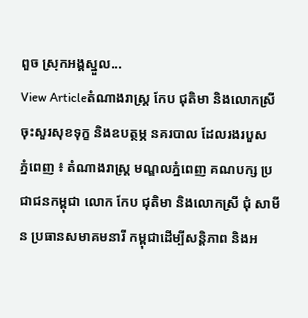ពួច ស្រុកអង្គស្នួល...
View Articleតំណាងរាស្រ្ត កែប ជុតិមា និងលោកស្រី ចុះសួរសុខទុក្ខ និងឧបត្ថម្ភ នគរបាល ដែលរងរបួស
ភ្នំពេញ ៖ តំណាងរាស្រ្ត មណ្ឌលភ្នំពេញ គណបក្ស ប្រជាជនកម្ពុជា លោក កែប ជុតិមា និងលោកស្រី ជុំ សាមីន ប្រធានសមាគមនារី កម្ពុជាដើម្បីសន្តិភាព និងអ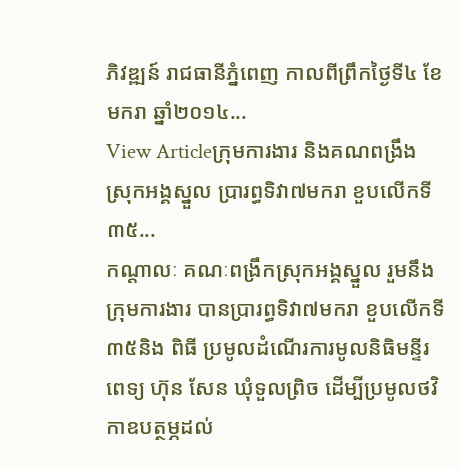ភិវឌ្ឍន៍ រាជធានីភ្នំពេញ កាលពីព្រឹកថ្ងៃទី៤ ខែមករា ឆ្នាំ២០១៤...
View Articleក្រុមការងារ និងគណពង្រឹង ស្រុកអង្គស្នួល ប្រារព្ធទិវា៧មករា ខួបលើកទី៣៥...
កណ្តាលៈ គណៈពង្រឹកស្រុកអង្គស្នួល រួមនឹងក្រុមការងារ បានប្រារព្ធទិវា៧មករា ខួបលើកទី៣៥និង ពិធី ប្រមូលដំណើរការមូលនិធិមន្ទីរពេទ្យ ហ៊ុន សែន ឃុំទួលព្រិច ដើម្បីប្រមូលថវិកាឧបត្ថម្ភដល់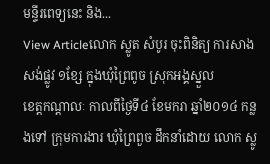មន្ទីរពេទ្យនេះ និង...
View Articleលោក ស្លូត សំបូរ ចុះពិនិត្យ ការសាងសង់ផ្លូវ ១ខ្សែ ក្នុងឃុំព្រៃពូច ស្រុកអង្គស្នួល
ខេត្តកណ្តាលៈ កាលពីថ្ងៃទី៤ ខែមករា ឆ្នាំ២០១៤ កន្លងទៅ ក្រុមការងារ ឃុំព្រៃពួច ដឹកនាំដោយ លោក ស្លូ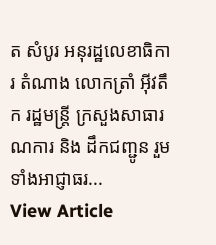ត សំបូរ អនុរដ្ឋលេខាធិការ តំណាង លោកត្រាំ អ៊ីវតឹក រដ្ឋមន្រ្តី ក្រសួងសាធារណការ និង ដឹកជញ្ជូន រួមទាំងអាជ្ញាធរ...
View Article